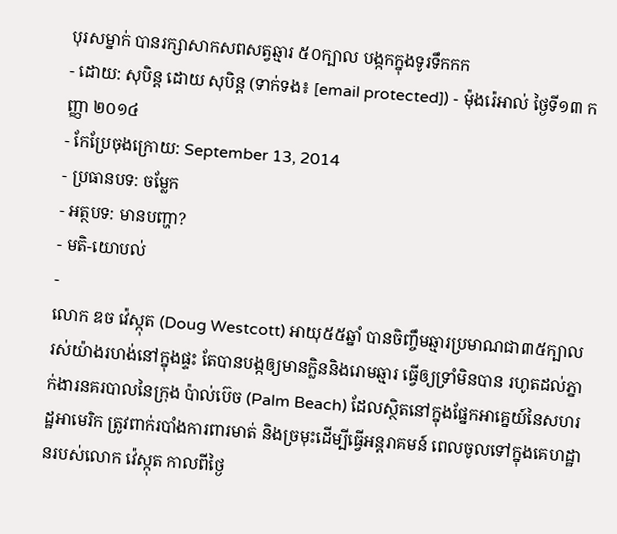បុរសម្នាក់ បានរក្សាសាកសពសត្វឆ្មារ ៥០ក្បាល បង្កកក្នុងទូរទឹកកក
- ដោយ: សុបិន្ដ ដោយ សុបិន្ត (ទាក់ទង៖ [email protected]) - ម៉ុងរ៉េអាល់ ថ្ងៃទី១៣ កញ្ញា ២០១៤
- កែប្រែចុងក្រោយ: September 13, 2014
- ប្រធានបទ: ចម្លែក
- អត្ថបទ: មានបញ្ហា?
- មតិ-យោបល់
-
លោក ឌច វ៉េស្កុត (Doug Westcott) អាយុ៥៥ឆ្នាំ បានចិញ្ចឹមឆ្មារប្រមាណជា៣៥ក្បាល រស់យ៉ាងរហង់នៅក្នុងផ្ទះ តែបានបង្កឲ្យមានក្លិននិងរោមឆ្មារ ធ្វើឲ្យទ្រាំមិនបាន រហូតដល់ភ្នាក់ងារនគរបាលនៃក្រុង ប៉ាល់ប៊េច (Palm Beach) ដែលស្ថិតនៅក្នុងផ្នែកអាគ្នេយ៍នៃសហរដ្ឋអាមេរិក ត្រូវពាក់របាំងការពារមាត់ និងច្រមុះដើម្បីធ្វើអន្តរាគមន៍ ពេលចូលទៅក្នុងគេហដ្ឋានរបស់លោក វ៉េស្កុត កាលពីថ្ងៃ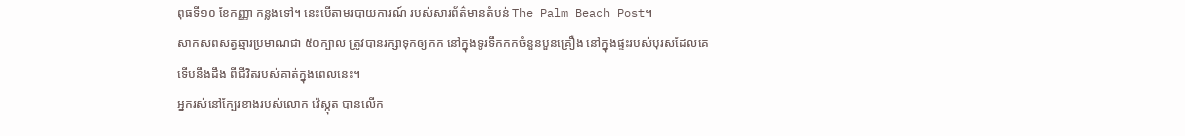ពុធទី១០ ខែកញ្ញា កន្លងទៅ។ នេះបើតាមរបាយការណ៍ របស់សារព័ត៌មានតំបន់ The Palm Beach Post។
សាកសពសត្វឆ្មារប្រមាណជា ៥០ក្បាល ត្រូវបានរក្សាទុកឲ្យកក នៅក្នុងទូរទឹកកកចំនួនបួនគ្រឿង នៅក្នុងផ្ទះរបស់បុរសដែលគេទើបនឹងដឹង ពីជីវិតរបស់គាត់ក្នុងពេលនេះ។
អ្នករស់នៅក្បែរខាងរបស់លោក វ៉េស្កុត បានលើក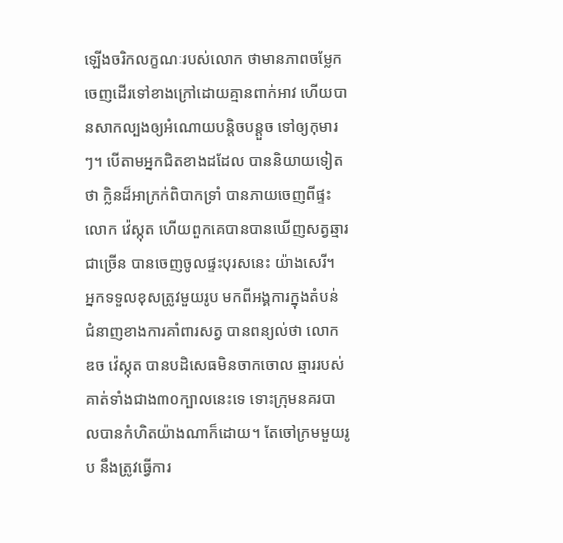ឡើងចរិកលក្ខណៈរបស់លោក ថាមានភាពចម្លែក ចេញដើរទៅខាងក្រៅដោយគ្មានពាក់អាវ ហើយបានសាកល្បងឲ្យអំណោយបន្ដិចបន្តួច ទៅឲ្យកុមារៗ។ បើតាមអ្នកជិតខាងដដែល បាននិយាយទៀតថា ក្លិនដ៏អាក្រក់ពិបាកទ្រាំ បានភាយចេញពីផ្ទះលោក វ៉េស្កុត ហើយពួកគេបានបានឃើញសត្វឆ្មារជាច្រើន បានចេញចូលផ្ទះបុរសនេះ យ៉ាងសេរី។
អ្នកទទួលខុសត្រូវមួយរូប មកពីអង្គការក្នុងតំបន់ ជំនាញខាងការគាំពារសត្វ បានពន្យល់ថា លោក ឌច វ៉េស្កុត បានបដិសេធមិនចាកចោល ឆ្មាររបស់គាត់ទាំងជាង៣០ក្បាលនេះទេ ទោះក្រុមនគរបាលបានកំហិតយ៉ាងណាក៏ដោយ។ តែចៅក្រមមួយរូប នឹងត្រូវធ្វើការ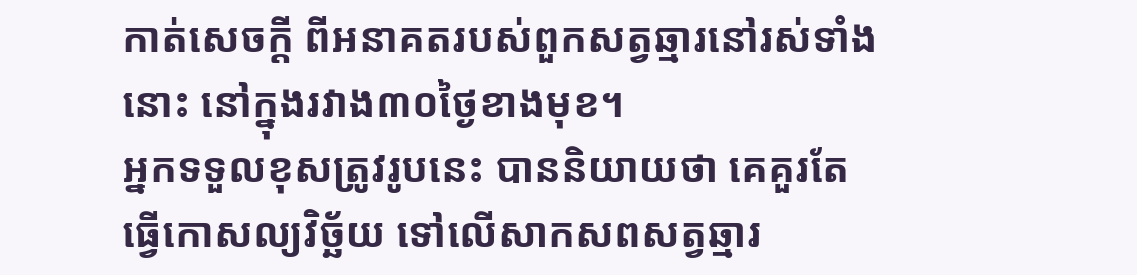កាត់សេចក្ដី ពីអនាគតរបស់ពួកសត្វឆ្មារនៅរស់ទាំងនោះ នៅក្នុងរវាង៣០ថ្ងៃខាងមុខ។
អ្នកទទួលខុសត្រូវរូបនេះ បាននិយាយថា គេគួរតែធ្វើកោសល្យវិច្ឆ័យ ទៅលើសាកសពសត្វឆ្មារ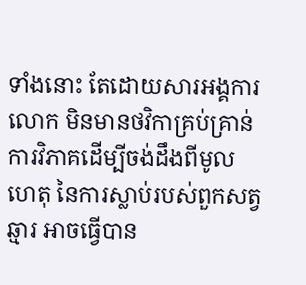ទាំងនោះ តែដោយសារអង្គការលោក មិនមានថវិកាគ្រប់គ្រាន់ ការវិភាគដើម្បីចង់ដឹងពីមូលហេតុ នៃការស្លាប់របស់ពួកសត្វឆ្មារ អាចធ្វើបាន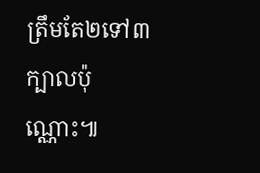ត្រឹមតែ២ទៅ៣ក្បាលប៉ុណ្ណោះ៕